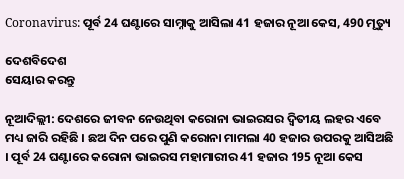Coronavirus: ପୂର୍ବ 24 ଘଣ୍ଟାରେ ସାମ୍ନାକୁ ଆସିଲା 41 ହଜାର ନୂଆ କେସ, 490 ମୃତ୍ୟୁ

ଦେଶବିଦେଶ
ସେୟାର କରନ୍ତୁ

ନୂଆଦିଲ୍ଲୀ: ଦେଶରେ ଜୀବନ ନେଉଥିବା କରୋନା ଭାଇରସର ଦ୍ୱିତୀୟ ଲହର ଏବେ ମଧ୍ୟ ଜାରି ରହିଛି । ଛଅ ଦିନ ପରେ ପୁଣି କରୋନା ମାମଲା 40 ହଜାର ଉପରକୁ ଆସିଅଛି । ପୂର୍ବ 24 ଘଣ୍ଟାରେ କରୋନା ଭାଇରସ ମହାମାରୀର 41 ହଜାର 195 ନୂଆ କେସ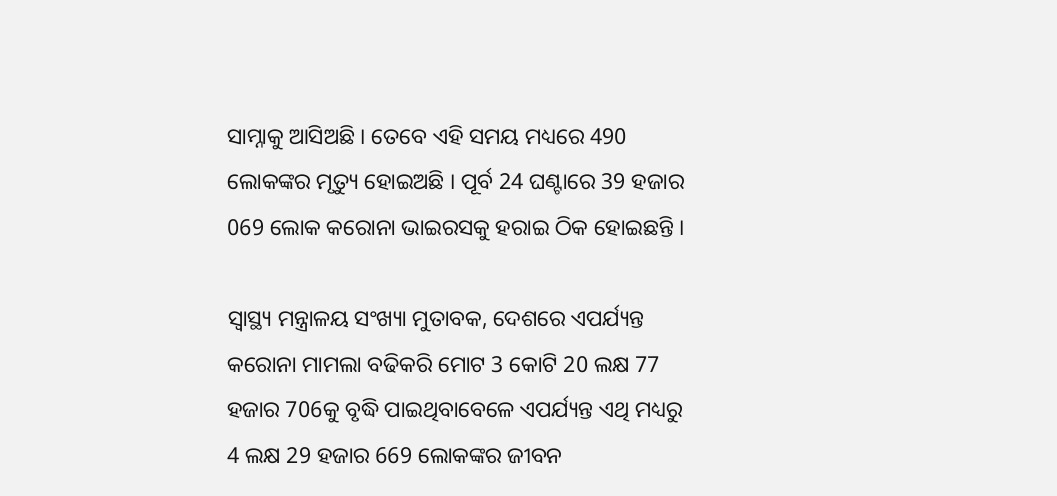ସାମ୍ନାକୁ ଆସିଅଛି । ତେବେ ଏହି ସମୟ ମଧ୍ୟରେ 490 ଲୋକଙ୍କର ମୃତ୍ୟୁ ହୋଇଅଛି । ପୂର୍ବ 24 ଘଣ୍ଟାରେ 39 ହଜାର 069 ଲୋକ କରୋନା ଭାଇରସକୁ ହରାଇ ଠିକ ହୋଇଛନ୍ତି ।

ସ୍ୱାସ୍ଥ୍ୟ ମନ୍ତ୍ରାଳୟ ସଂଖ୍ୟା ମୁତାବକ, ଦେଶରେ ଏପର୍ଯ୍ୟନ୍ତ କରୋନା ମାମଲା ବଢିକରି ମୋଟ 3 କୋଟି 20 ଲକ୍ଷ 77 ହଜାର 706କୁ ବୃଦ୍ଧି ପାଇଥିବାବେଳେ ଏପର୍ଯ୍ୟନ୍ତ ଏଥି ମଧ୍ୟରୁ 4 ଲକ୍ଷ 29 ହଜାର 669 ଲୋକଙ୍କର ଜୀବନ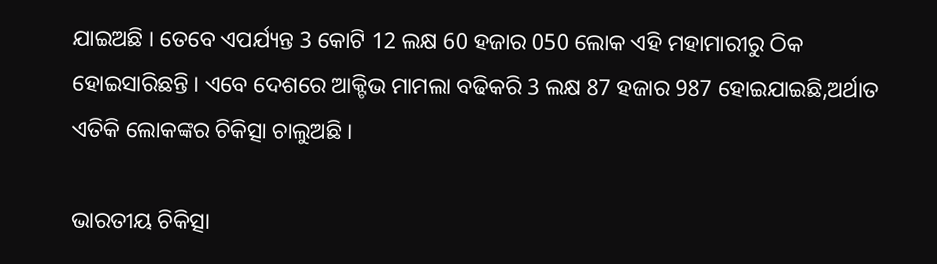ଯାଇଅଛି । ତେବେ ଏପର୍ଯ୍ୟନ୍ତ 3 କୋଟି 12 ଲକ୍ଷ 60 ହଜାର 050 ଲୋକ ଏହି ମହାମାରୀରୁ ଠିକ ହୋଇସାରିଛନ୍ତି । ଏବେ ଦେଶରେ ଆକ୍ଟିଭ ମାମଲା ବଢିକରି 3 ଲକ୍ଷ 87 ହଜାର 987 ହୋଇଯାଇଛି,ଅର୍ଥାତ ଏତିକି ଲୋକଙ୍କର ଚିକିତ୍ସା ଚାଲୁଅଛି ।

ଭାରତୀୟ ଚିକିତ୍ସା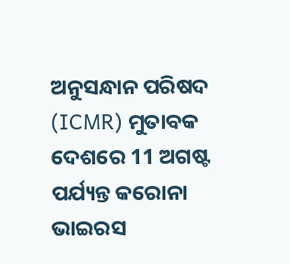ଅନୁସନ୍ଧାନ ପରିଷଦ (ICMR) ମୁତାବକ ଦେଶରେ 11 ଅଗଷ୍ଟ ପର୍ଯ୍ୟନ୍ତ କରୋନା ଭାଇରସ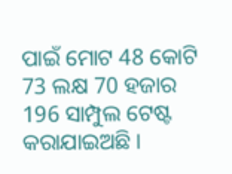ପାଇଁ ମୋଟ 48 କୋଟି 73 ଲକ୍ଷ 70 ହଜାର 196 ସାମ୍ପୁଲ ଟେଷ୍ଟ କରାଯାଇଅଛି ।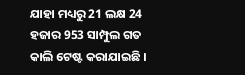ଯାହା ମଧ୍ୟରୁ 21 ଲକ୍ଷ 24 ହଜାର 953 ସାମ୍ପୁଲ ଗତ କାଲି ଟେଷ୍ଟ କରାଯାଇଛି ।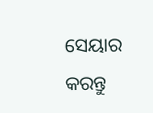ସେୟାର କରନ୍ତୁ